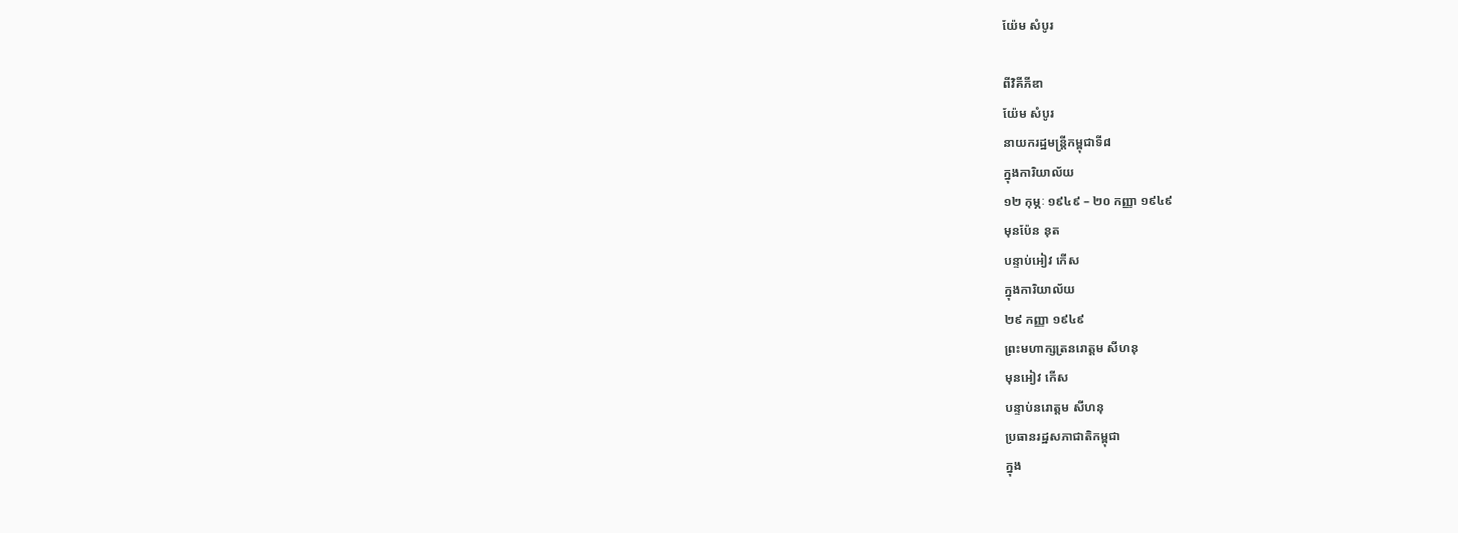យ៉ែម សំបូរ

ពីវិគីភីឌា
យ៉ែម សំបូរ
នាយករដ្ឋមន្រ្តីកម្ពុជាទី៨
ក្នុងការិយាល័យ
១២ កុម្ភៈ ១៩៤៩ – ២០ កញ្ញា ១៩៤៩
មុនប៉ែន នុត
បន្ទាប់អៀវ កើស
ក្នុងការិយាល័យ
២៩ កញ្ញា ១៩៤៩
ព្រះមហាក្សត្រនរោត្តម សីហនុ
មុនអៀវ កើស
បន្ទាប់នរោត្តម សីហនុ
ប្រធានរដ្ឋសភាជាតិកម្ពុជា
ក្នុង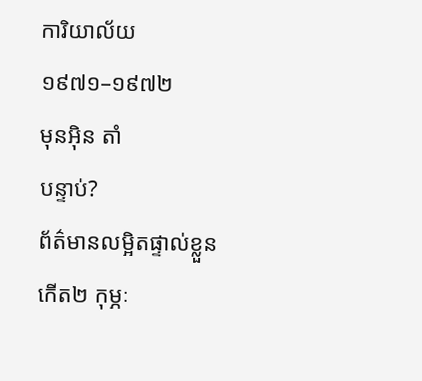ការិយាល័យ
១៩៧១–១៩៧២
មុនអ៊ិន តាំ
បន្ទាប់?
ព័ត៌មានលម្អិតផ្ទាល់ខ្លួន
កើត២ កុម្ភៈ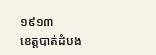១៩១៣
ខេត្តបាត់ដំបង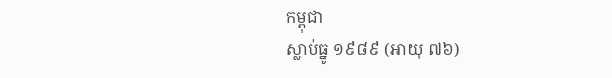កម្ពុជា
ស្លាប់ធ្នូ ១៩៨៩ (អាយុ ៧៦)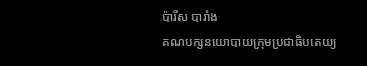ប៉ារីស បារាំង
គណបក្សនយោបាយក្រុមប្រជាធិបតេយ្យ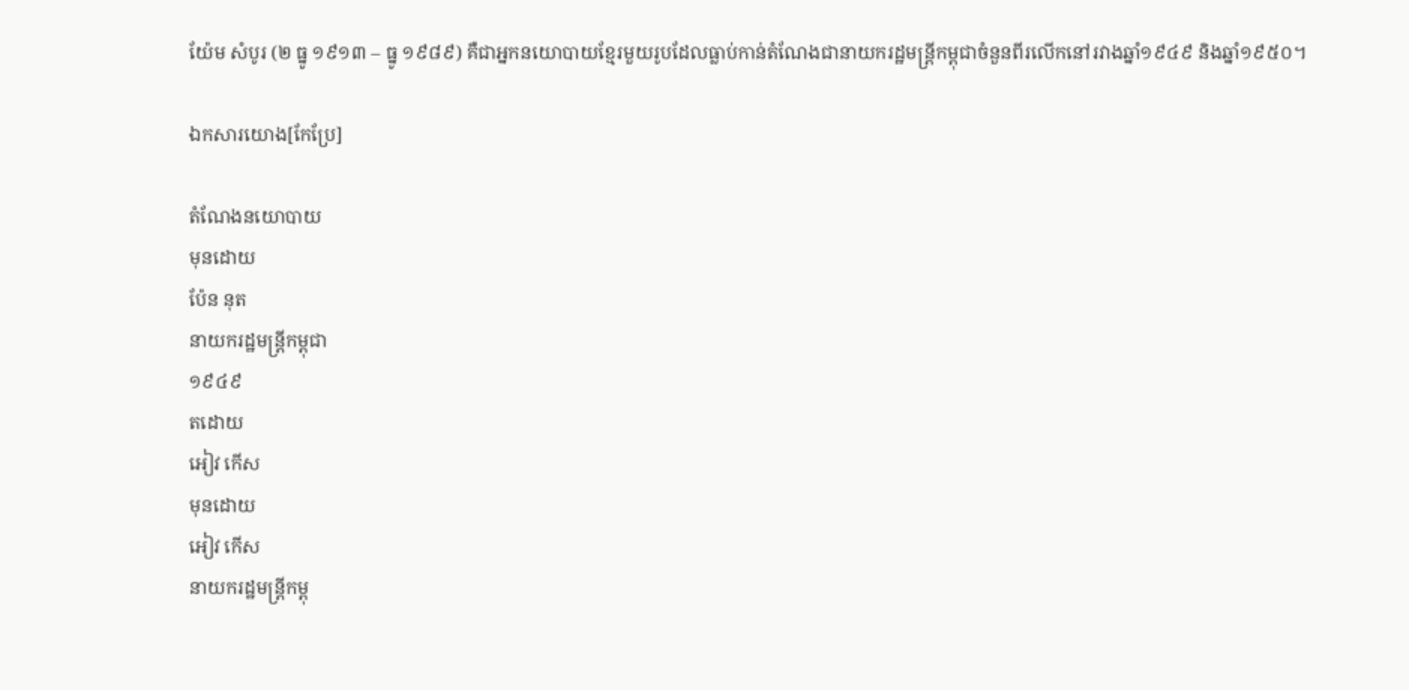យ៉ែម សំបូរ (២ ធ្នូ ១៩១៣ – ធ្នូ ១៩៨៩) គឺជាអ្នកនយោបាយខ្មែរមួយរូបដែលធ្លាប់កាន់តំណែងជានាយករដ្ឋមន្រ្តីកម្ពុជាចំនួនពីរលើកនៅរវាងឆ្នាំ១៩៤៩ និងឆ្នាំ១៩៥០។

ឯកសារយោង[កែប្រែ]

តំណែងនយោបាយ
មុនដោយ
ប៉ែន នុត
នាយករដ្ឋមន្រ្តីកម្ពុជា
១៩៤៩
តដោយ
អៀវ កើស
មុនដោយ
អៀវ កើស
នាយករដ្ឋមន្រ្តីកម្ពុ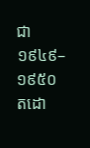ជា
១៩៤៩–១៩៥០
តដោ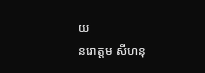យ
នរោត្តម សីហនុ